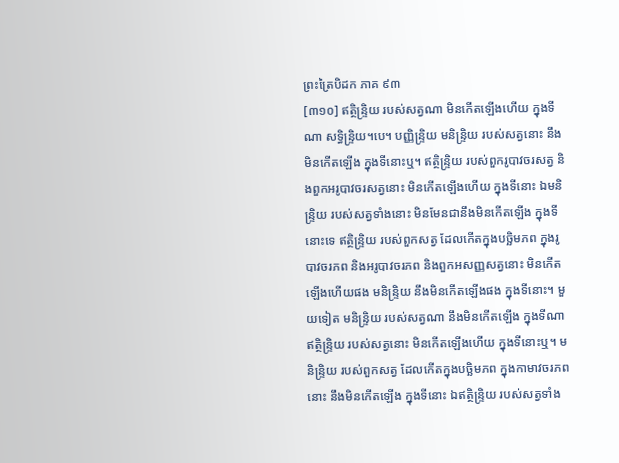ព្រះត្រៃបិដក ភាគ ៩៣
[៣១០] ឥត្ថិន្ទ្រិយ របស់សត្វណា មិនកើតឡើងហើយ ក្នុងទីណា សទ្ធិន្ទ្រិយ។បេ។ បញ្ញិន្ទ្រិយ មនិន្ទ្រិយ របស់សត្វនោះ នឹងមិនកើតឡើង ក្នុងទីនោះឬ។ ឥត្ថិន្ទ្រិយ របស់ពួករូបាវចរសត្វ និងពួកអរូបាវចរសត្វនោះ មិនកើតឡើងហើយ ក្នុងទីនោះ ឯមនិន្ទ្រិយ របស់សត្វទាំងនោះ មិនមែនជានឹងមិនកើតឡើង ក្នុងទីនោះទេ ឥត្ថិន្ទ្រិយ របស់ពួកសត្វ ដែលកើតក្នុងបច្ឆិមភព ក្នុងរូបាវចរភព និងអរូបាវចរភព និងពួកអសញ្ញសត្វនោះ មិនកើតឡើងហើយផង មនិន្ទ្រិយ នឹងមិនកើតឡើងផង ក្នុងទីនោះ។ មួយទៀត មនិន្ទ្រិយ របស់សត្វណា នឹងមិនកើតឡើង ក្នុងទីណា ឥត្ថិន្ទ្រិយ របស់សត្វនោះ មិនកើតឡើងហើយ ក្នុងទីនោះឬ។ មនិន្ទ្រិយ របស់ពួកសត្វ ដែលកើតក្នុងបច្ឆិមភព ក្នុងកាមាវចរភពនោះ នឹងមិនកើតឡើង ក្នុងទីនោះ ឯឥត្ថិន្ទ្រិយ របស់សត្វទាំង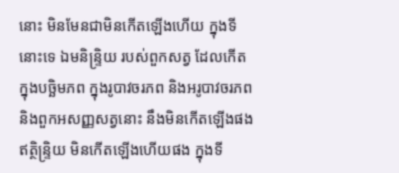នោះ មិនមែនជាមិនកើតឡើងហើយ ក្នុងទីនោះទេ ឯមនិន្ទ្រិយ របស់ពួកសត្វ ដែលកើតក្នុងបច្ឆិមភព ក្នុងរូបាវចរភព និងអរូបាវចរភព និងពួកអសញ្ញសត្វនោះ នឹងមិនកើតឡើងផង ឥត្ថិន្ទ្រិយ មិនកើតឡើងហើយផង ក្នុងទី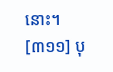នោះ។
[៣១១] បុ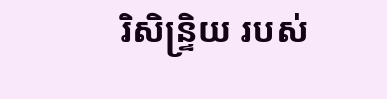រិសិន្ទ្រិយ របស់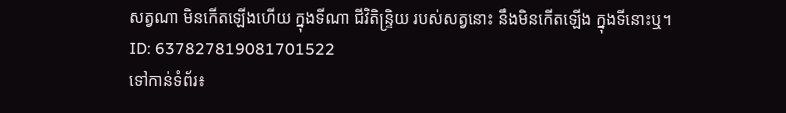សត្វណា មិនកើតឡើងហើយ ក្នុងទីណា ជីវិតិន្ទ្រិយ របស់សត្វនោះ នឹងមិនកើតឡើង ក្នុងទីនោះឬ។
ID: 637827819081701522
ទៅកាន់ទំព័រ៖